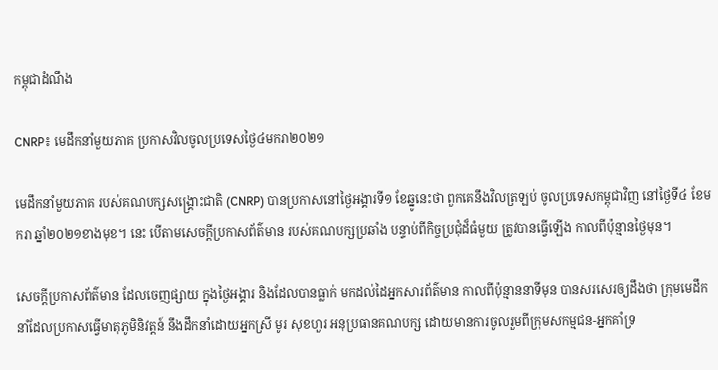កម្ពុជាដំណឹង

CNRP៖ មេដឹកនាំមួយភាគ ប្រកាសវិលចូលប្រទេសថ្ងៃ៤មករា២០២១

មេដឹកនាំមួយភាគ របស់គណបក្សសង្គ្រោះជាតិ (CNRP) បានប្រកាសនៅថ្ងៃអង្គារទី១ ខែឆ្នូនេះថា ពួកគេនឹងវិលត្រឡប់ ចូលប្រទេសកម្ពុជាវិញ នៅថ្ងៃទី៤ ខែមករា ឆ្នាំ២០២១ខាងមុខ។ នេះ បើតាមសេចក្ដីប្រកាសព័ត៌មាន របស់គណបក្សប្រឆាំង បន្ទាប់ពីកិច្ចប្រជុំដ៏ធំមួយ ត្រូវបានធ្វើឡើង កាលពីប៉ុន្មានថ្ងៃមុន។

សេចក្ដីប្រកាសព័ត៌មាន ដែលចេញផ្សាយ ក្នុងថ្ងៃអង្គារ និងដែលបានធ្លាក់ មកដល់ដៃអ្នកសារព័ត៌មាន កាលពីប៉ុន្មាននាទីមុន បានសរសេរឲ្យដឹងថា ក្រុមមេដឹកនាំដែលប្រកាសធ្វើមាតុភូមិនិវត្តន៍ នឹងដឹកនាំដោយអ្នកស្រី មូរ សុខហួរ អនុប្រធានគណបក្ស ដោយមានការចូលរួមពីក្រុមសកម្មជន-អ្នកគាំទ្រ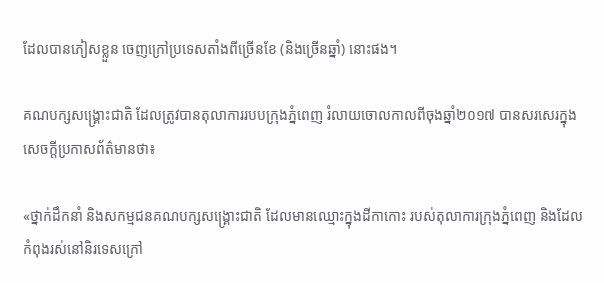ដែលបានភៀសខ្លួន ចេញក្រៅប្រទេសតាំងពីច្រើនខែ (និងច្រើនឆ្នាំ) នោះផង។

គណបក្សសង្គ្រោះជាតិ ដែលត្រូវបានតុលាការរបបក្រុងភ្នំពេញ រំលាយចោលកាលពីចុងឆ្នាំ២០១៧ បានសរសេរក្នុងសេចក្ដីប្រកាសព័ត៌មានថា៖

«ថ្នាក់ដឹកនាំ និងសកម្មជនគណបក្សសង្គ្រោះជាតិ ដែលមានឈ្មោះក្នុងដីកាកោះ របស់តុលាការក្រុងភ្នំពេញ និងដែលកំពុងរស់នៅនិរទេសក្រៅ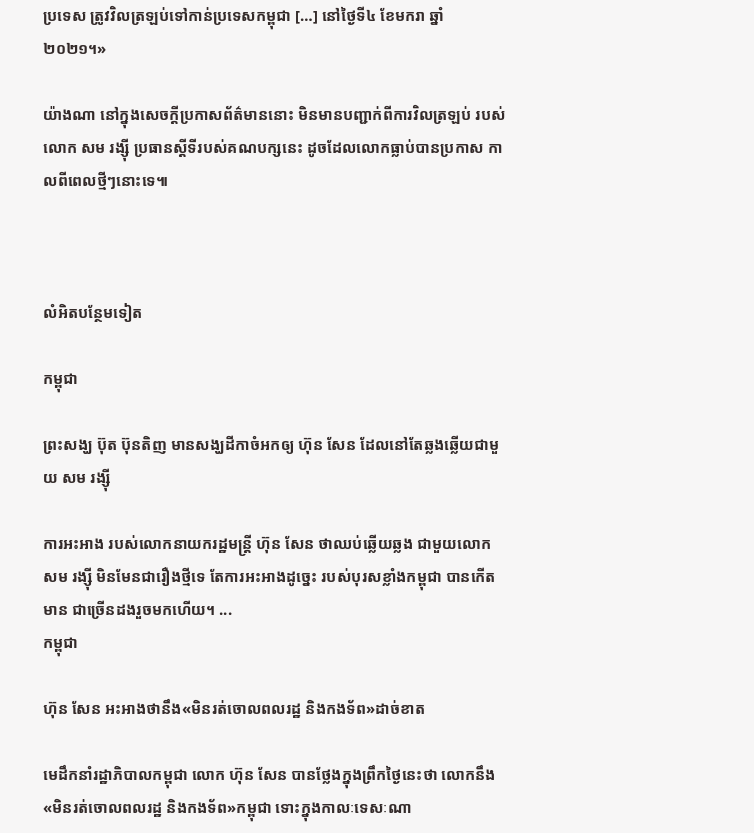ប្រទេស ត្រូវវិលត្រឡប់ទៅកាន់ប្រទេសកម្ពុជា […] នៅថ្ងៃទី៤ ខែមករា ឆ្នាំ២០២១។»

យ៉ាងណា នៅក្នុងសេចក្ដីប្រកាសព័ត៌មាននោះ មិនមានបញ្ជាក់ពីការវិលត្រឡប់ របស់លោក សម រង្ស៊ី ប្រធានស្ដីទីរបស់គណបក្សនេះ ដូចដែលលោកធ្លាប់បានប្រកាស កាលពីពេលថ្មីៗនោះទេ៕



លំអិតបន្ថែមទៀត

កម្ពុជា

ព្រះសង្ឃ ប៊ុត ប៊ុនតិញ មានសង្ឃដីកាចំអកឲ្យ ហ៊ុន សែន ដែលនៅតែឆ្លងឆ្លើយជាមួយ សម រង្ស៊ី

ការអះអាង របស់លោកនាយករដ្ឋមន្ត្រី ហ៊ុន សែន ថាឈប់ឆ្លើយឆ្លង ជាមួយលោក សម រង្ស៊ី មិនមែនជារឿងថ្មីទេ តែការអះអាងដូច្នេះ របស់បុរសខ្លាំងកម្ពុជា បានកើតមាន ជាច្រើនដងរួចមកហើយ។ ...
កម្ពុជា

ហ៊ុន សែន អះអាងថានឹង«មិនរត់ចោលពលរដ្ឋ និងកងទ័ព»ដាច់ខាត

មេដឹកនាំរដ្ឋាភិបាលកម្ពុជា លោក ហ៊ុន សែន បានថ្លែងក្នុងព្រឹកថ្ងៃនេះថា លោកនឹង«មិនរត់ចោលពលរដ្ឋ និងកងទ័ព»កម្ពុជា ទោះក្នុងកាលៈទេសៈណា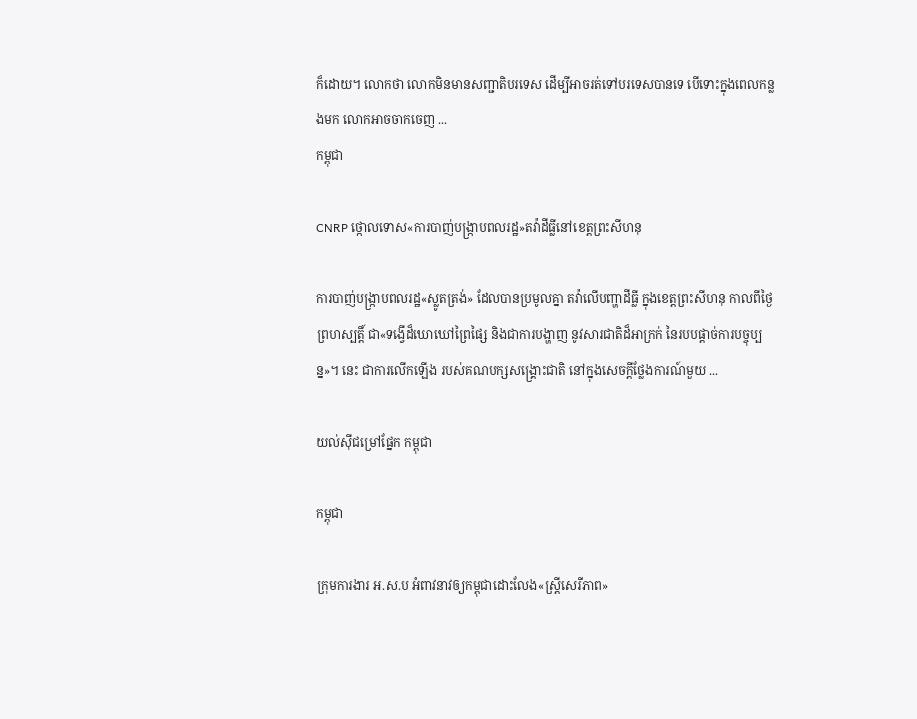ក៏ដោយ។ លោកថា លោកមិនមានសញ្ជាតិបរទេស ដើម្បីអាចរត់ទៅបរទេសបានទេ បើទោះក្នុងពេលកន្លងមក លោកអាចចាកចេញ ...
កម្ពុជា

CNRP ថ្កោលទោស«ការបាញ់បង្ក្រាបពលរដ្ឋ»តវ៉ាដីធ្លីនៅខេត្តព្រះសីហនុ

ការបាញ់បង្ក្រាបពលរដ្ឋ«ស្លូតត្រង់» ដែលបានប្រមូលគ្នា តវ៉ាលើបញ្ហាដីធ្លី ក្នុងខេត្តព្រះសីហនុ កាលពីថ្ងៃព្រហស្បត្តិ៍ ជា«ទង្វើដ៏ឃោឃៅព្រៃផ្សៃ និងជាការបង្ហាញ នូវសារជាតិដ៏អាក្រក់ នៃរបបផ្ដាច់ការបច្ចុប្បន្ន»។ នេះ ជាការលើកឡើង របស់គណបក្សសង្គ្រោះជាតិ នៅក្នុងសេចក្ដីថ្លែងការណ៍មួយ ...

យល់ស៊ីជម្រៅផ្នែក កម្ពុជា

កម្ពុជា

ក្រុមការងារ អ.ស.ប អំពាវនាវឲ្យកម្ពុជាដោះលែង«ស្ត្រីសេរីភាព»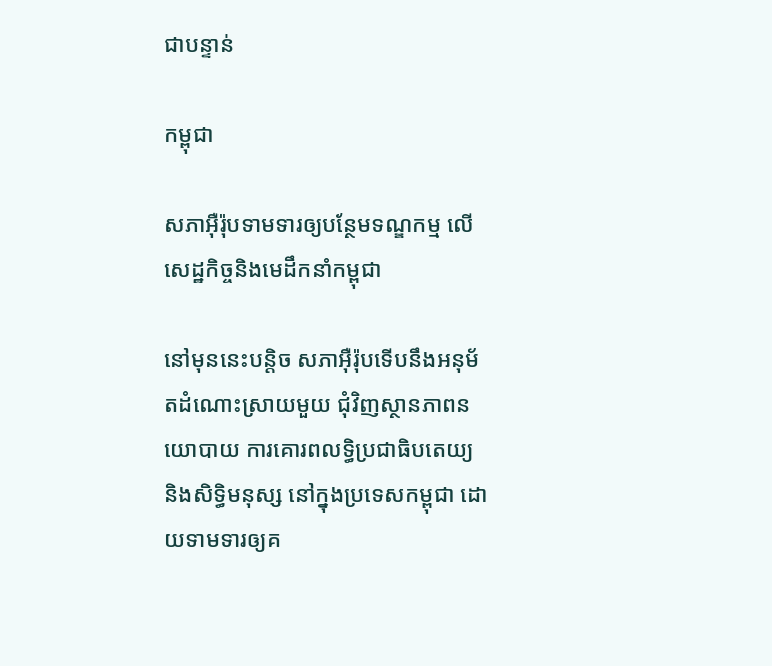ជាបន្ទាន់

កម្ពុជា

សភាអ៊ឺរ៉ុបទាមទារឲ្យបន្ថែមទណ្ឌកម្ម លើសេដ្ឋកិច្ចនិងមេដឹកនាំកម្ពុជា

នៅមុននេះបន្តិច សភាអ៊ឺរ៉ុបទើបនឹងអនុម័តដំណោះស្រាយមួយ ជុំវិញស្ថានភាពនយោបាយ ការគោរពលទ្ធិប្រជាធិបតេយ្យ និងសិទ្ធិមនុស្ស នៅក្នុងប្រទេសកម្ពុជា ដោយទាមទារឲ្យគ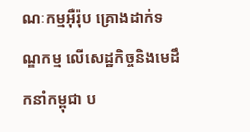ណៈកម្មអ៊ឺរ៉ុប គ្រោងដាក់ទណ្ឌកម្ម លើសេដ្ឋកិច្ចនិងមេដឹកនាំកម្ពុជា ប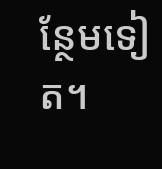ន្ថែមទៀត។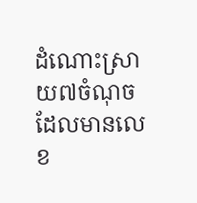ដំណោះស្រាយ៧ចំណុច ដែលមានលេខ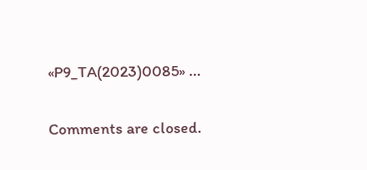«P9_TA(2023)0085» ...

Comments are closed.